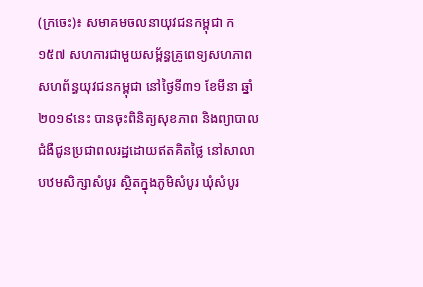(ក្រចេះ)៖ សមាគមចលនាយុវជនកម្ពុជា ក១៥៧ សហការជាមួយសម្ព័ន្ធគ្រូពេទ្យសហភាពសហព័ន្ធយុវជនកម្ពុជា នៅថ្ងៃទី៣១ ខែមីនា ឆ្នាំ២០១៩នេះ បានចុះពិនិត្យសុខភាព និងព្យាបាលជំងឺជូនប្រជាពលរដ្ឋដោយឥតគិតថ្លៃ នៅសាលាបឋមសិក្សាសំបូរ ស្ថិតក្នុងភូមិសំបូរ ឃុំសំបូរ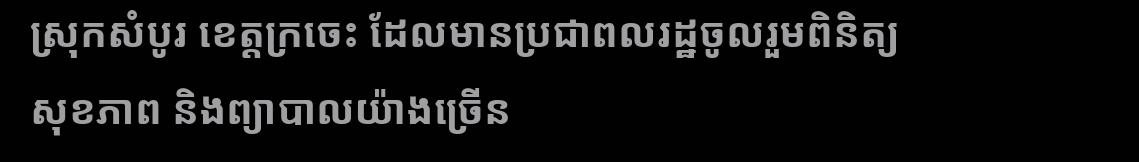ស្រុកសំបូរ ខេត្តក្រចេះ ដែលមានប្រជាពលរដ្ឋចូលរួមពិនិត្យសុខភាព និងព្យាបាលយ៉ាងច្រើន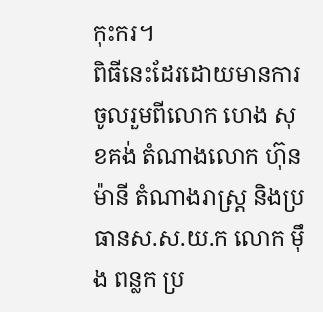កុះករ។
ពិធីនេះដែរដោយមានការចូលរួមពីលោក ហេង សុខគង់ តំណាងលោក ហ៊ុន ម៉ានី តំណាងរាស្ត្រ និងប្រធានស.ស.យ.ក លោក ម៉ឹង ពន្លក ប្រ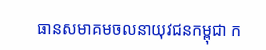ធានសមាគមចលនាយុវជនកម្ពុជា ក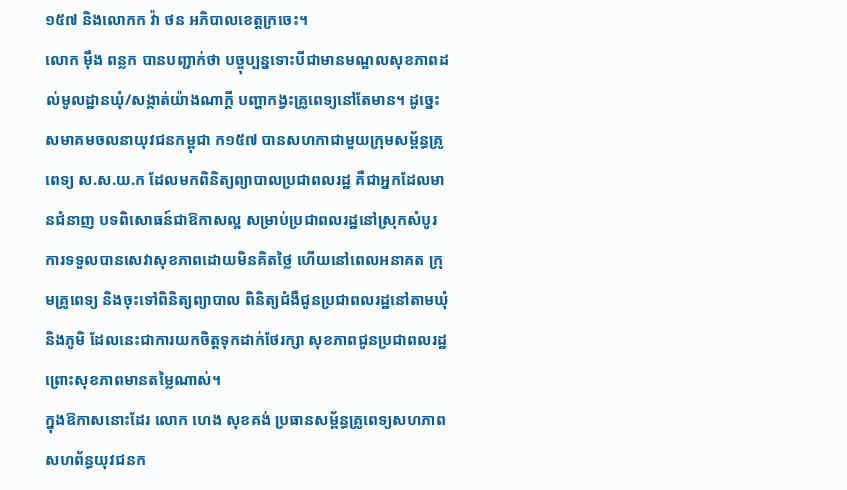១៥៧ និងលោកក វ៉ា ថន អភិបាលខេត្តក្រចេះ។
លោក ម៉ឹង ពន្លក បានបញ្ជាក់ថា បច្ចុប្បន្នទោះបីជាមានមណ្ឌលសុខភាពដល់មូលដ្ឋានឃុំ/សង្កាត់យ៉ាងណាក្តី បញ្ហាកង្វះគ្រូពេទ្យនៅតែមាន។ ដូច្នេះ សមាគមចលនាយុវជនកម្ពុជា ក១៥៧ បានសហកាជាមួយក្រុមសម្ព័ន្ធគ្រូពេទ្យ ស.ស.យ.ក ដែលមកពិនិត្យព្យាបាលប្រជាពលរដ្ឋ គឺជាអ្នកដែលមានជំនាញ បទពិសោធន៍ជាឱកាសល្អ សម្រាប់ប្រជាពលរដ្ឋនៅស្រុកសំបូរ ការទទួលបានសេវាសុខភាពដោយមិនគិតថ្លៃ ហើយនៅពេលអនាគត ក្រុមគ្រូពេទ្យ និងចុះទៅពិនិត្យព្យាបាល ពិនិត្យជំងឺជូនប្រជាពលរដ្ឋនៅតាមឃុំ និងភូមិ ដែលនេះជាការយកចិត្តទុកដាក់ថែរក្សា សុខភាពជូនប្រជាពលរដ្ឋ ព្រោះសុខភាពមានតម្លៃណាស់។
ក្នុងឱកាសនោះដែរ លោក ហេង សុខគង់ ប្រធានសម្ព័ន្ធគ្រូពេទ្យសហភាពសហព័ន្ធយុវជនក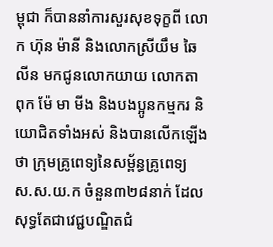ម្ពុជា ក៏បាននាំការសួរសុខទុក្ខពី លោក ហ៊ុន ម៉ានី និងលោកស្រីយឹម ឆៃលីន មកជូនលោកយាយ លោកតា ពុក ម៉ែ មា មីង និងបងប្អូនកម្មករ និយោជិតទាំងអស់ និងបានលើកឡើងថា ក្រុមគ្រូពេទ្យនៃសម្ព័ន្ធគ្រូពេទ្យ ស.ស.យ.ក ចំនួន៣២៨នាក់ ដែលសុទ្ធតែជាវេជ្ជបណ្ឌិតជំ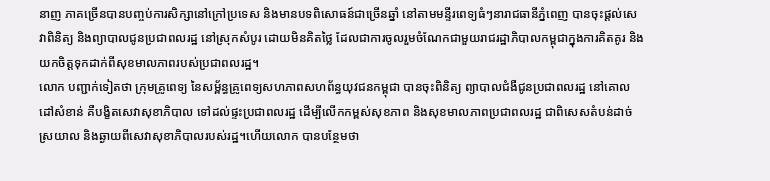នាញ ភាគច្រើនបានបញ្ចប់ការសិក្សានៅក្រៅប្រទេស និងមានបទពិសោធន៍ជាច្រើនឆ្នាំ នៅតាមមន្ទីរពេទ្យធំៗនារាជធានីភ្នំពេញ បានចុះផ្តល់សេវាពិនិត្យ និងព្យាបាលជូនប្រជាពលរដ្ឋ នៅស្រុកសំបូរ ដោយមិនគិតថ្លៃ ដែលជាការចូលរួមចំណែកជាមួយរាជរដ្ឋាភិបាលកម្ពុជាក្នុងការគិតគូរ និងយកចិត្តទុកដាក់ពីសុខមាលភាពរបស់ប្រជាពលរដ្ឋ។
លោក បញ្ជាក់ទៀតថា ក្រុមគ្រូពេទ្យ នៃសម្ព័ន្ធគ្រូពេទ្យសហភាពសហព័ន្ធយុវជនកម្ពុជា បានចុះពិនិត្យ ព្យាបាលជំងឺជូនប្រជាពលរដ្ឋ នៅគោលដៅសំខាន់ គឺបង្ខិតសេវាសុខាភិបាល ទៅដល់ផ្ទះប្រជាពលរដ្ឋ ដើម្បីលើកកម្ពស់សុខភាព និងសុខមាលភាពប្រជាពលរដ្ឋ ជាពិសេសតំបន់ដាច់ស្រយាល និងឆ្ងាយពីសេវាសុខាភិបាលរបស់រដ្ឋ។ហើយលោក បានបន្ថែមថា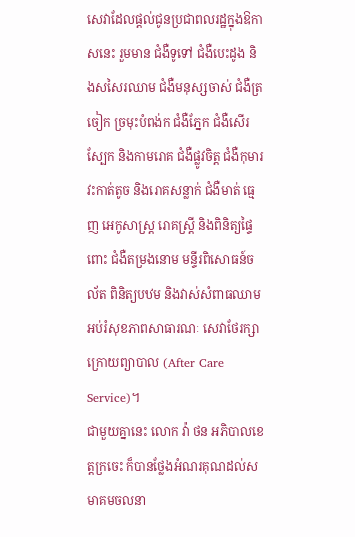សេវាដែលផ្តល់ជូនប្រជាពលរដ្ឋក្នុងឱកាសនេះ រួមមាន ជំងឺទូទៅ ជំងឺបេះដូង និងសសៃរឈាម ជំងឺមនុស្សចាស់ ជំងឺត្រចៀក ច្រមុះបំពង់ក ជំងឺភ្នែក ជំងឺសើរស្បែក និងកាមរោគ ជំងឺផ្លូវចិត្ត ជំងឺកុមារ វះកាត់តូច និងរោគសន្លាក់ ជំងឺមាត់ ធ្មេញ អេកូសាស្ត្រ រោគស្ត្រី និងពិនិត្យផ្ទៃពោះ ជំងឺតម្រងនោម មន្ទីរពិសោធន៍ចល័ត ពិនិត្យបឋម និងវាស់សំពាធឈាម អប់រំសុខភាពសាធារណៈ សេវាថែរក្សាក្រោយព្យាបាល (After Care Service)។
ជាមួយគ្នានេះ លោក វ៉ា ថន អភិបាលខេត្តក្រចេះ ក៏បានថ្លែងអំណរគុណដល់សមាគមចលនា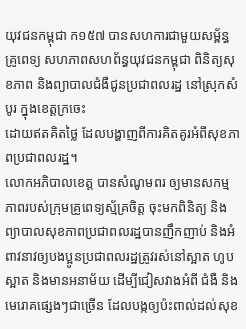យុវជនកម្ពុជា ក១៥៧ បានសហការជាមួយសម្ព័ន្ធគ្រូពេទ្យ សហភាពសហព័ន្ធយុវជនកម្ពុជា ពិនិត្យសុខភាព និងព្យាបាលជំងឺជូនប្រជាពលរដ្ឋ នៅស្រុកសំបូរ ក្នុងខេត្តក្រចេះ
ដោយឥតគិតថ្លៃ ដែលបង្ហាញពីការគិតគូរអំពីសុខភាពប្រជាពលរដ្ឋ។
លោកអភិបាលខេត្ត បានសំណូមពរ ឲ្យមានសកម្មភាពរបស់ក្រុមគ្រូពេទ្យស្ម័គ្រចិត្ត ចុះមកពិនិត្យ និងព្យាបាលសុខភាពប្រជាពលរដ្ឋបានញឹកញាប់ និងអំពាវនាវឲ្យបងប្អូនប្រជាពលរដ្ឋត្រូវរស់នៅស្អាត ហូបស្អាត និងមានអនាម័យ ដើម្បីជៀសវាងអំពី ជំងឺ និងមេរោគផ្សេងៗជាច្រើន ដែលបង្កឲ្យប៉ះពាល់ដល់សុខ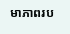មាភាពរប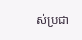ស់ប្រជា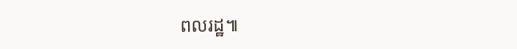ពលរដ្ឋ៕